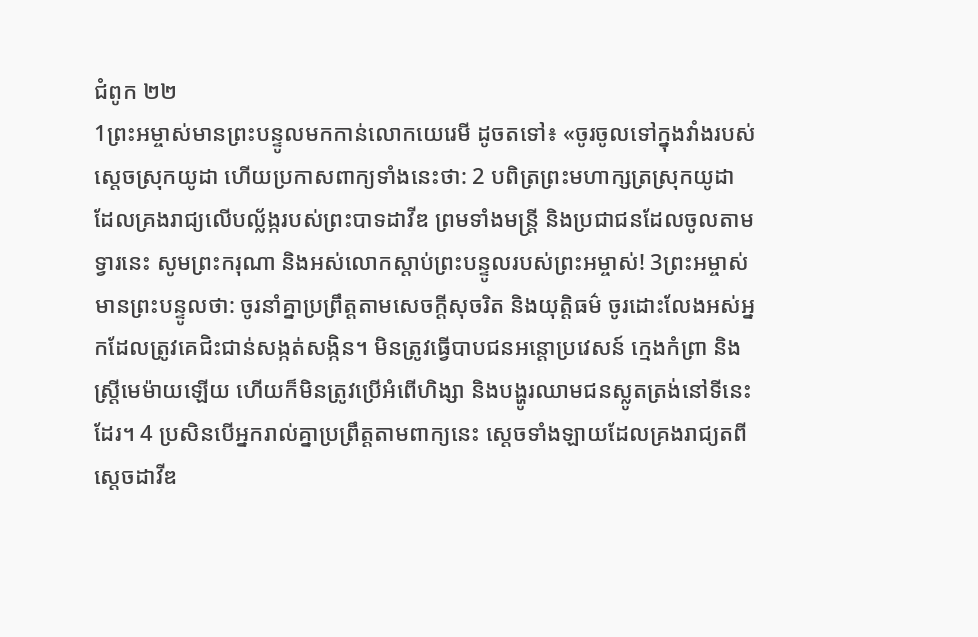ជំពូក ២២
1ព្រះអម្ចាស់មានព្រះបន្ទូលមកកាន់លោកយេរេមី ដូចតទៅ៖ «ចូរចូលទៅក្នុងវាំងរបស់ស្តេចស្រុកយូដា ហើយប្រកាសពាក្យទាំងនេះថា: 2 បពិត្រព្រះមហាក្សត្រស្រុកយូដា ដែលគ្រងរាជ្យលើបល្ល័ង្ករបស់ព្រះបាទដាវីឌ ព្រមទាំងមន្ត្រី និងប្រជាជនដែលចូលតាមទ្វារនេះ សូមព្រះករុណា និងអស់លោកស្ដាប់ព្រះបន្ទូលរបស់ព្រះអម្ចាស់! 3ព្រះអម្ចាស់មានព្រះបន្ទូលថា: ចូរនាំគ្នាប្រព្រឹត្តតាមសេចក្ដីសុចរិត និងយុត្តិធម៌ ចូរដោះលែងអស់អ្នកដែលត្រូវគេជិះជាន់សង្កត់សង្កិន។ មិនត្រូវធ្វើបាបជនអន្តោប្រវេសន៍ ក្មេងកំព្រា និងស្ត្រីមេម៉ាយឡើយ ហើយក៏មិនត្រូវប្រើអំពើហិង្សា និងបង្ហូរឈាមជនស្លូតត្រង់នៅទីនេះដែរ។ 4 ប្រសិនបើអ្នករាល់គ្នាប្រព្រឹត្តតាមពាក្យនេះ ស្តេចទាំងឡាយដែលគ្រងរាជ្យតពីស្តេចដាវីឌ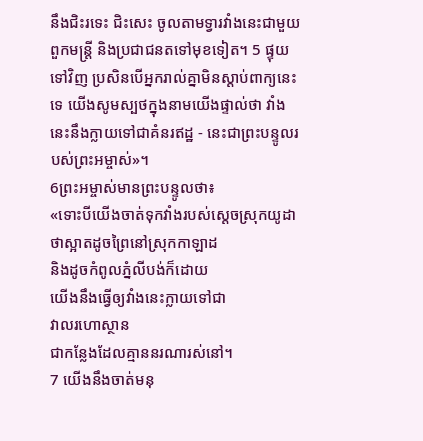នឹងជិះរទេះ ជិះសេះ ចូលតាមទ្វារវាំងនេះជាមួយពួកមន្ត្រី និងប្រជាជនតទៅមុខទៀត។ 5 ផ្ទុយទៅវិញ ប្រសិនបើអ្នករាល់គ្នាមិនស្ដាប់ពាក្យនេះទេ យើងសូមស្បថក្នុងនាមយើងផ្ទាល់ថា វាំងនេះនឹងក្លាយទៅជាគំនរឥដ្ឋ - នេះជាព្រះបន្ទូលរបស់ព្រះអម្ចាស់»។
6ព្រះអម្ចាស់មានព្រះបន្ទូលថា៖
«ទោះបីយើងចាត់ទុកវាំងរបស់ស្តេចស្រុកយូដា
ថាស្អាតដូចព្រៃនៅស្រុកកាឡាដ
និងដូចកំពូលភ្នំលីបង់ក៏ដោយ
យើងនឹងធ្វើឲ្យវាំងនេះក្លាយទៅជា
វាលរហោស្ថាន
ជាកន្លែងដែលគ្មាននរណារស់នៅ។
7 យើងនឹងចាត់មនុ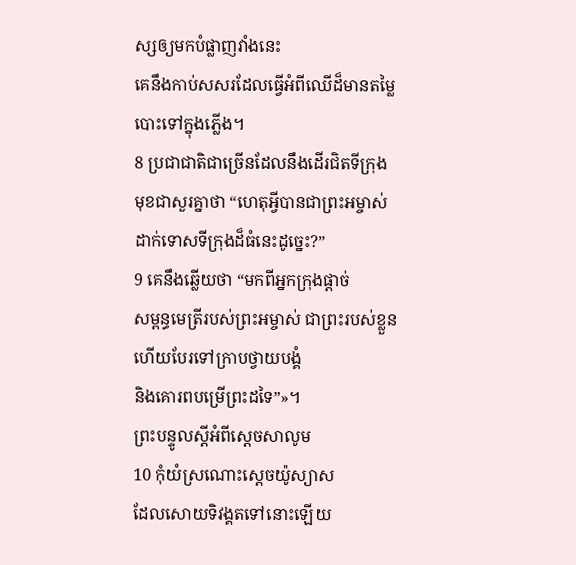ស្សឲ្យមកបំផ្លាញវាំងនេះ
គេនឹងកាប់សសរដែលធ្វើអំពីឈើដ៏មានតម្លៃ
បោះទៅក្នុងភ្លើង។
8 ប្រជាជាតិជាច្រើនដែលនឹងដើរជិតទីក្រុង
មុខជាសួរគ្នាថា “ហេតុអ្វីបានជាព្រះអម្ចាស់
ដាក់ទោសទីក្រុងដ៏ធំនេះដូច្នេះ?”
9 គេនឹងឆ្លើយថា “មកពីអ្នកក្រុងផ្ដាច់
សម្ពន្ធមេត្រីរបស់ព្រះអម្ចាស់ ជាព្រះរបស់ខ្លួន
ហើយបែរទៅក្រាបថ្វាយបង្គំ
និងគោរពបម្រើព្រះដទៃ”»។
ព្រះបន្ទូលស្តីអំពីស្តេចសាលូម
10 កុំយំស្រណោះស្តេចយ៉ូស្យាស
ដែលសោយទិវង្គតទៅនោះឡើយ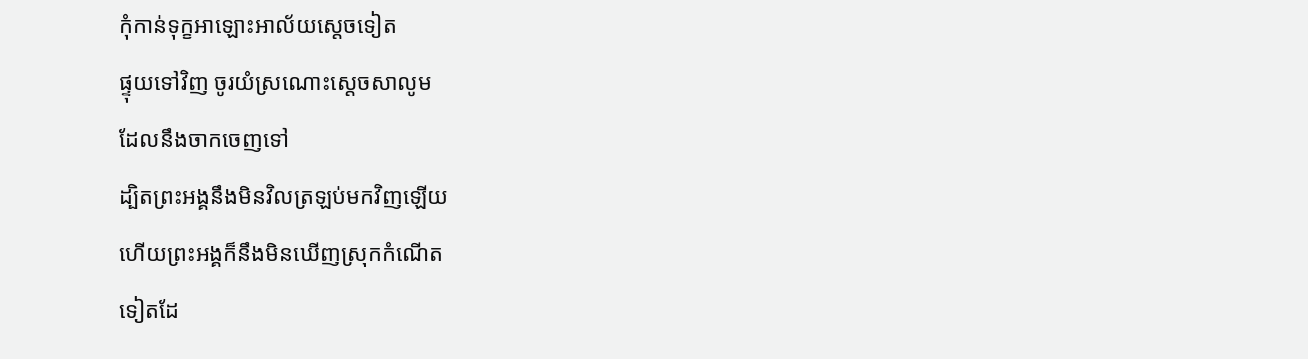កុំកាន់ទុក្ខអាឡោះអាល័យស្តេចទៀត
ផ្ទុយទៅវិញ ចូរយំស្រណោះស្តេចសាលូម
ដែលនឹងចាកចេញទៅ
ដ្បិតព្រះអង្គនឹងមិនវិលត្រឡប់មកវិញឡើយ
ហើយព្រះអង្គក៏នឹងមិនឃើញស្រុកកំណើត
ទៀតដែ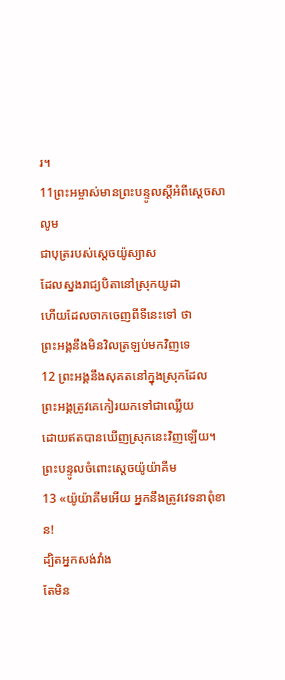រ។
11ព្រះអម្ចាស់មានព្រះបន្ទូលស្តីអំពីស្តេចសាលូម
ជាបុត្ររបស់ស្តេចយ៉ូស្យាស
ដែលស្នងរាជ្យបិតានៅស្រុកយូដា
ហើយដែលចាកចេញពីទីនេះទៅ ថា
ព្រះអង្គនឹងមិនវិលត្រឡប់មកវិញទេ
12 ព្រះអង្គនឹងសុគតនៅក្នុងស្រុកដែល
ព្រះអង្គត្រូវគេកៀរយកទៅជាឈ្លើយ
ដោយឥតបានឃើញស្រុកនេះវិញឡើយ។
ព្រះបន្ទូលចំពោះស្តេចយ៉ូយ៉ាគីម
13 «យ៉ូយ៉ាគីមអើយ អ្នកនឹងត្រូវវេទនាពុំខាន!
ដ្បិតអ្នកសង់វាំង
តែមិន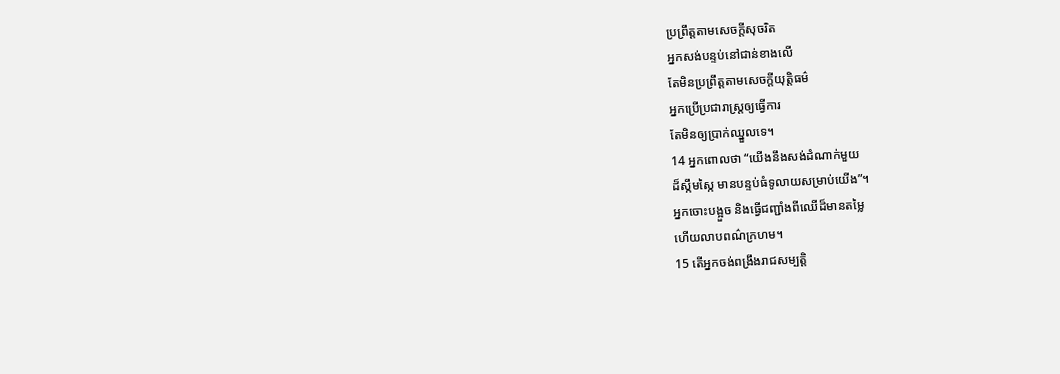ប្រព្រឹត្តតាមសេចក្ដីសុចរិត
អ្នកសង់បន្ទប់នៅជាន់ខាងលើ
តែមិនប្រព្រឹត្តតាមសេចក្ដីយុត្តិធម៌
អ្នកប្រើប្រជារាស្ដ្រឲ្យធ្វើការ
តែមិនឲ្យប្រាក់ឈ្នួលទេ។
14 អ្នកពោលថា “យើងនឹងសង់ដំណាក់មួយ
ដ៏ស្កឹមស្កៃ មានបន្ទប់ធំទូលាយសម្រាប់យើង”។
អ្នកចោះបង្អួច និងធ្វើជញ្ជាំងពីឈើដ៏មានតម្លៃ
ហើយលាបពណ៌ក្រហម។
15 តើអ្នកចង់ពង្រឹងរាជសម្បត្តិ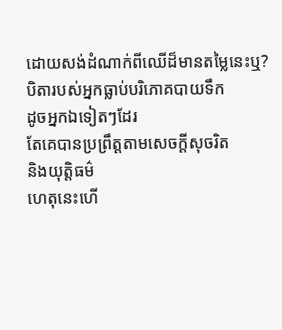ដោយសង់ដំណាក់ពីឈើដ៏មានតម្លៃនេះឬ?
បិតារបស់អ្នកធ្លាប់បរិភោគបាយទឹក
ដូចអ្នកឯទៀតៗដែរ
តែគេបានប្រព្រឹត្តតាមសេចក្ដីសុចរិត
និងយុត្តិធម៌
ហេតុនេះហើ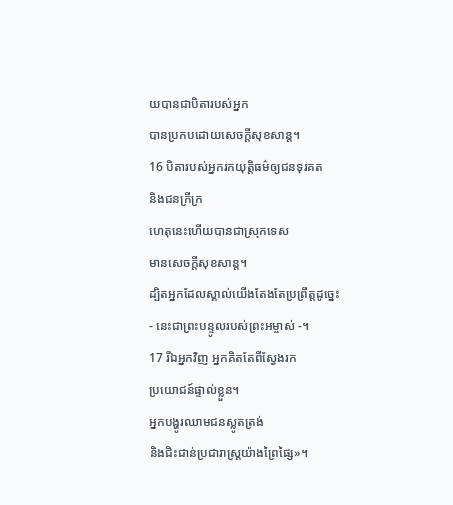យបានជាបិតារបស់អ្នក
បានប្រកបដោយសេចក្ដីសុខសាន្ត។
16 បិតារបស់អ្នករកយុត្តិធម៌ឲ្យជនទុរគត
និងជនក្រីក្រ
ហេតុនេះហើយបានជាស្រុកទេស
មានសេចក្ដីសុខសាន្ត។
ដ្បិតអ្នកដែលស្គាល់យើងតែងតែប្រព្រឹត្តដូច្នេះ
- នេះជាព្រះបន្ទូលរបស់ព្រះអម្ចាស់ -។
17 រីឯអ្នកវិញ អ្នកគិតតែពីស្វែងរក
ប្រយោជន៍ផ្ទាល់ខ្លួន។
អ្នកបង្ហូរឈាមជនស្លូតត្រង់
និងជិះជាន់ប្រជារាស្ដ្រយ៉ាងព្រៃផ្សៃ»។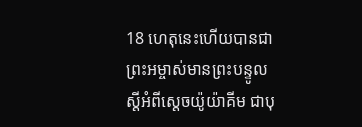18 ហេតុនេះហើយបានជាព្រះអម្ចាស់មានព្រះបន្ទូល
ស្តីអំពីស្តេចយ៉ូយ៉ាគីម ជាបុ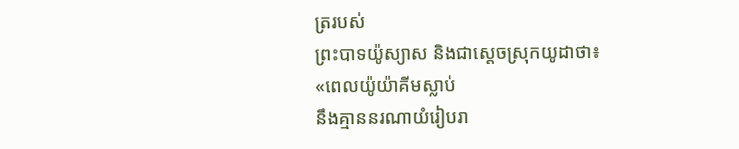ត្ររបស់
ព្រះបាទយ៉ូស្យាស និងជាស្តេចស្រុកយូដាថា៖
«ពេលយ៉ូយ៉ាគីមស្លាប់
នឹងគ្មាននរណាយំរៀបរា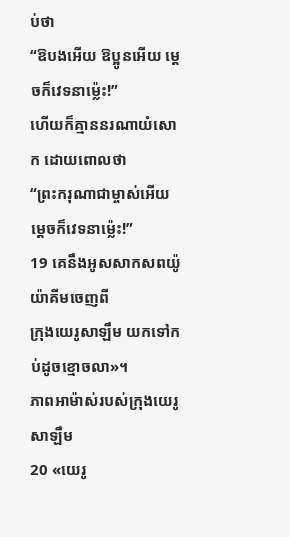ប់ថា
“ឱបងអើយ ឱប្អូនអើយ ម្ដេចក៏វេទនាម៉្លេះ!”
ហើយក៏គ្មាននរណាយំសោក ដោយពោលថា
“ព្រះករុណាជាម្ចាស់អើយ ម្ដេចក៏វេទនាម៉្លេះ!”
19 គេនឹងអូសសាកសពយ៉ូយ៉ាគីមចេញពី
ក្រុងយេរូសាឡឹម យកទៅកប់ដូចខ្មោចលា»។
ភាពអាម៉ាស់របស់ក្រុងយេរូសាឡឹម
20 «យេរូ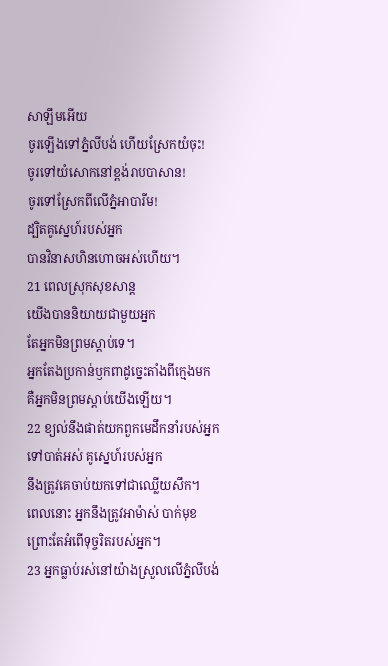សាឡឹមអើយ
ចូរឡើងទៅភ្នំលីបង់ ហើយស្រែកយំចុះ!
ចូរទៅយំសោកនៅខ្ពង់រាបបាសាន!
ចូរទៅស្រែកពីលើភ្នំអាបារីម!
ដ្បិតគូស្នេហ៍របស់អ្នក
បានវិនាសហិនហោចអស់ហើយ។
21 ពេលស្រុកសុខសាន្ត
យើងបាននិយាយជាមួយអ្នក
តែអ្នកមិនព្រមស្ដាប់ទេ។
អ្នកតែងប្រកាន់ឫកពាដូច្នេះតាំងពីក្មេងមក
គឺអ្នកមិនព្រមស្ដាប់យើងឡើយ។
22 ខ្យល់នឹងផាត់យកពួកមេដឹកនាំរបស់អ្នក
ទៅបាត់អស់ គូស្នេហ៍របស់អ្នក
នឹងត្រូវគេចាប់យកទៅជាឈ្លើយសឹក។
ពេលនោះ អ្នកនឹងត្រូវអាម៉ាស់ បាក់មុខ
ព្រោះតែអំពើទុច្ចរិតរបស់អ្នក។
23 អ្នកធ្លាប់រស់នៅយ៉ាងស្រួលលើភ្នំលីបង់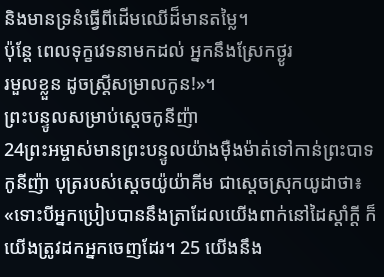និងមានទ្រនំធ្វើពីដើមឈើដ៏មានតម្លៃ។
ប៉ុន្តែ ពេលទុក្ខវេទនាមកដល់ អ្នកនឹងស្រែកថ្ងូរ
រមួលខ្លួន ដូចស្ត្រីសម្រាលកូន!»។
ព្រះបន្ទូលសម្រាប់ស្តេចកូនីញ៉ា
24ព្រះអម្ចាស់មានព្រះបន្ទូលយ៉ាងម៉ឺងម៉ាត់ទៅកាន់ព្រះបាទកូនីញ៉ា បុត្ររបស់ស្តេចយ៉ូយ៉ាគីម ជាស្តេចស្រុកយូដាថា៖ «ទោះបីអ្នកប្រៀបបាននឹងត្រាដែលយើងពាក់នៅដៃស្តាំក្តី ក៏យើងត្រូវដកអ្នកចេញដែរ។ 25 យើងនឹង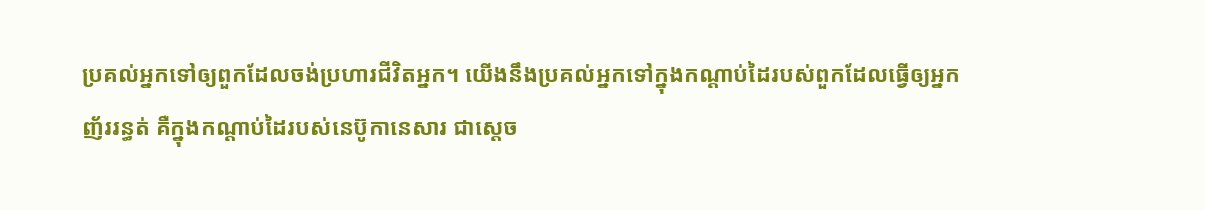ប្រគល់អ្នកទៅឲ្យពួកដែលចង់ប្រហារជីវិតអ្នក។ យើងនឹងប្រគល់អ្នកទៅក្នុងកណ្ដាប់ដៃរបស់ពួកដែលធ្វើឲ្យអ្នកញ័ររន្ធត់ គឺក្នុងកណ្ដាប់ដៃរបស់នេប៊ូកានេសារ ជាស្តេច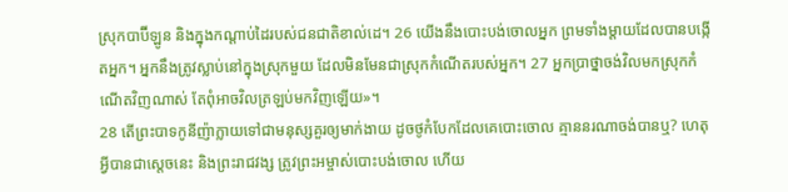ស្រុកបាប៊ីឡូន និងក្នុងកណ្ដាប់ដៃរបស់ជនជាតិខាល់ដេ។ 26 យើងនឹងបោះបង់ចោលអ្នក ព្រមទាំងម្ដាយដែលបានបង្កើតអ្នក។ អ្នកនឹងត្រូវស្លាប់នៅក្នុងស្រុកមួយ ដែលមិនមែនជាស្រុកកំណើតរបស់អ្នក។ 27 អ្នកប្រាថ្នាចង់វិលមកស្រុកកំណើតវិញណាស់ តែពុំអាចវិលត្រឡប់មកវិញឡើយ»។
28 តើព្រះបាទកូនីញ៉ាក្លាយទៅជាមនុស្សគួរឲ្យមាក់ងាយ ដូចថូកំបែកដែលគេបោះចោល គ្មាននរណាចង់បានឬ? ហេតុអ្វីបានជាស្តេចនេះ និងព្រះរាជវង្ស ត្រូវព្រះអម្ចាស់បោះបង់ចោល ហើយ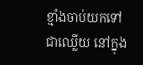ខ្មាំងចាប់យកទៅជាឈ្លើយ នៅក្នុង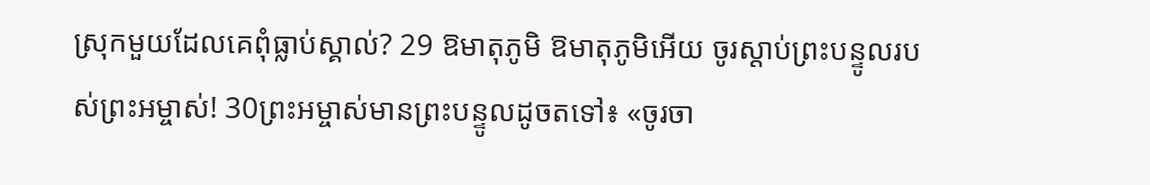ស្រុកមួយដែលគេពុំធ្លាប់ស្គាល់? 29 ឱមាតុភូមិ ឱមាតុភូមិអើយ ចូរស្ដាប់ព្រះបន្ទូលរបស់ព្រះអម្ចាស់! 30ព្រះអម្ចាស់មានព្រះបន្ទូលដូចតទៅ៖ «ចូរចា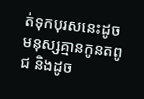ត់ទុកបុរសនេះដូចមនុស្សគ្មានកូនតពូជ និងដូច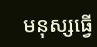មនុស្សធ្វើ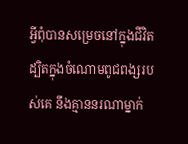អ្វីពុំបានសម្រេចនៅក្នុងជីវិត ដ្បិតក្នុងចំណោមពូជពង្សរបស់គេ នឹងគ្មាននរណាម្នាក់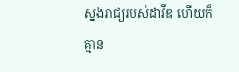ស្នងរាជ្យរបស់ដាវីឌ ហើយក៏គ្មាន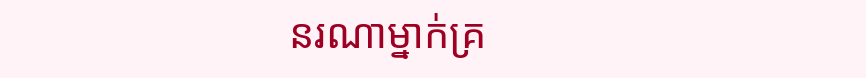នរណាម្នាក់គ្រ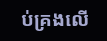ប់គ្រងលើ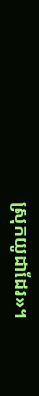ស្រុកយូដាដែរ»។